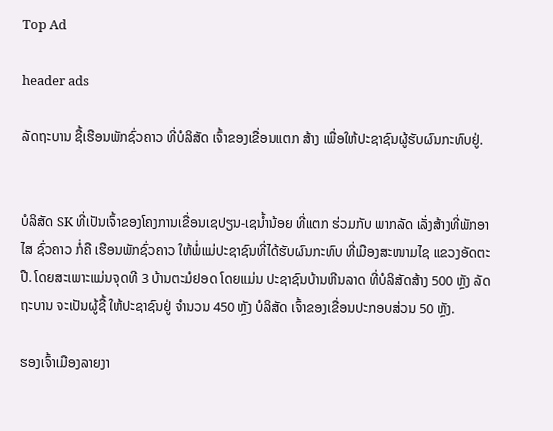Top Ad

header ads

ລັດຖະບານ ຊື້ເຮືອນພັກຊົ່ວຄາວ ທີ່ບໍລິສັດ ເຈົ້າຂອງເຂື່ອນແຕກ ສ້າງ ເພື່ອໃຫ້ປະຊາຊົນຜູ້ຮັບຜົນກະທົບຢູ່.


ບໍລິສັດ SK ທີ່ເປັນເຈົ້າຂອງໂຄງການເຂື່ອນເຊປຽນ-ເຊນໍ້ານ້ອຍ ທີ່ແຕກ ຮ່ວມກັບ ພາກລັດ ເລັ່ງສ້າງທີ່ພັກອາໄສ ຊົ່ວຄາວ ກໍ່ຄື ເຮືອນພັກຊົ່ວຄາວ ໃຫ້ພໍ່ແມ່ປະຊາຊົນທີ່ໄດ້ຮັບຜົນກະທົບ ທີ່ເມືອງສະໜາມໄຊ ແຂວງອັດຕະປື. ໂດຍສະເພາະແມ່ນຈຸດທີ 3 ບ້ານຕະມໍຢອດ ໂດຍແມ່ນ ປະຊາຊົນບ້ານຫີນລາດ ທີ່ບໍລິສັດສ້າງ 500 ຫຼັງ ລັດຖະບານ ຈະເປັນຜູ້ຊື້ ໃຫ້ປະຊາຊົນຢູ່ ຈຳນວນ 450 ຫຼັງ ບໍລິສັດ ເຈົ້າຂອງເຂື່ອນປະກອບສ່ວນ 50 ຫຼັງ.

ຮອງເຈົ້າເມືອງລາຍງາ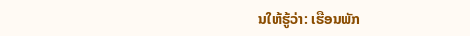ນໃຫ້ຮູ້ວ່າ: ເຮືອນພັກ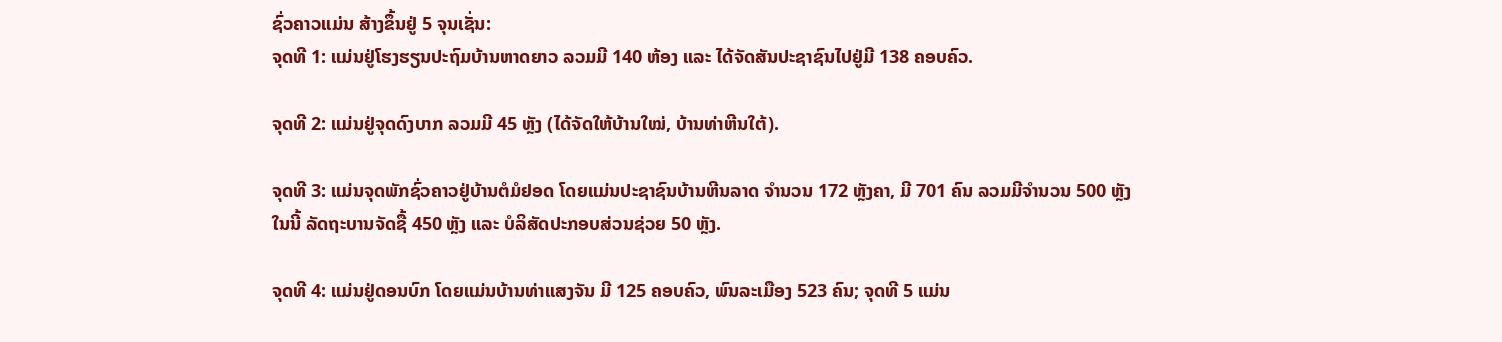ຊົ່ວຄາວແມ່ນ ສ້າງຂຶ້ນຢູ່ 5 ຈຸນເຊັ່ນ:
ຈຸດທີ 1: ແມ່ນຢູ່ໂຮງຮຽນປະຖົມບ້ານຫາດຍາວ ລວມມີ 140 ຫ້ອງ ແລະ ໄດ້ຈັດສັນປະຊາຊົນໄປຢູ່ມີ 138 ຄອບຄົວ.

ຈຸດທີ 2: ແມ່ນຢູ່ຈຸດດົງບາກ ລວມມີ 45 ຫຼັງ (ໄດ້ຈັດໃຫ້ບ້ານໃໝ່, ບ້ານທ່າຫີນໃຕ້).

ຈຸດທີ 3: ແມ່ນຈຸດພັກຊົ່ວຄາວຢູ່ບ້ານຕໍມໍຢອດ ໂດຍແມ່ນປະຊາຊົນບ້ານຫີນລາດ ຈຳນວນ 172 ຫຼັງຄາ, ມີ 701 ຄົນ ລວມມີຈຳນວນ 500 ຫຼັງ ໃນນີ້ ລັດຖະບານຈັດຊື້ 450 ຫຼັງ ແລະ ບໍລິສັດປະກອບສ່ວນຊ່ວຍ 50 ຫຼັງ.

ຈຸດທີ 4: ແມ່ນຢູ່ດອນບົກ ໂດຍແມ່ນບ້ານທ່າແສງຈັນ ມີ 125 ຄອບຄົວ, ພົນລະເມືອງ 523 ຄົນ; ຈຸດທີ 5 ແມ່ນ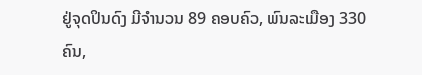ຢູ່ຈຸດປິນດົງ ມີຈຳນວນ 89 ຄອບຄົວ, ພົນລະເມືອງ 330 ຄົນ,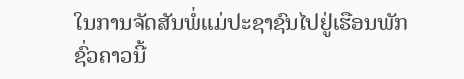ໃນການຈັດສັນພໍ່ແມ່ປະຊາຊົນໄປຢູ່ເຮືອນພັກຊົ່ວຄາວນີ້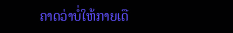ຄາດວ່າບໍ່ໃຫ້ກາຍເດື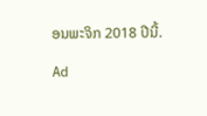ອນພະຈິກ 2018 ປີນີ້.

Ad